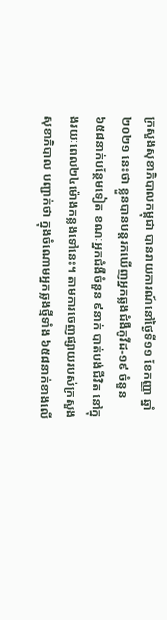ក្រសួងសុខាភិបាលកម្ពុជា បានរាយការណ៍នៅថ្ងៃទី១១ ខែកញ្ញា ឆ្នាំ២០២១ នេះថា ខ្លួនបានបន្តរកឃើញអ្នកឆ្លងជំងឺកូវីដ-១៩ ចំនួន ៦៥៨នាក់បន្ថែមទៀត ខណៈអ្នកជំងឺចំនួន ៩នាក់ បាត់បង់ជីវិត នៅក្នុងរយៈពេល២៤ម៉ោងកន្លងទៅនេះ។ តាមការចេញផ្សាយរបស់ក្រសួងសុខាភិបាល បញ្ជាក់ថា ក្នុងចំណោមអ្នកឆ្លងថ្មីទាំង ៦៥៨នាក់ខាងលើ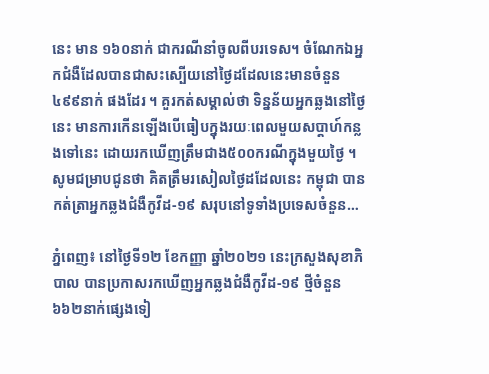នេះ មាន ១៦០នាក់ ជាករណីនាំចូលពីបរទេស។ ចំណែកឯអ្នកជំងឺដែលបានជាសះស្បើយនៅថ្ងៃដដែលនេះមានចំនួន ៤៩៩នាក់ ផងដែរ ។ គួរកត់សម្គាល់ថា ទិន្នន័យអ្នកឆ្លងនៅថ្ងៃនេះ មានការកើនឡើងបើធៀបក្នុងរយៈពេលមួយសប្តាហ៍កន្លងទៅនេះ ដោយរកឃើញត្រឹមជាង៥០០ករណីក្នុងមួយថ្ងៃ ។ សូមជម្រាបជូនថា គិតត្រឹមរសៀលថ្ងៃដដែលនេះ កម្ពុជា បានកត់ត្រាអ្នកឆ្លងជំងឺកូវីដ-១៩ សរុបនៅទូទាំងប្រទេសចំនួន…

ភ្នំពេញ៖ នៅថ្ងៃទី១២ ខែកញ្ញា ឆ្នាំ២០២១ នេះក្រសួងសុខាភិបាល បានប្រកាសរកឃើញអ្នកឆ្លងជំងឺកូវីដ-១៩ ថ្មីចំនួន ៦៦២នាក់ផ្សេងទៀ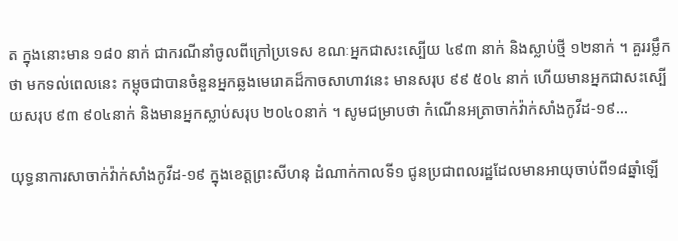ត ក្នុងនោះមាន ១៨០ នាក់ ជាករណីនាំចូលពីក្រៅប្រទេស ខណៈអ្នកជាសះស្បើយ ៤៩៣ នាក់ និងស្លាប់ថ្មី ១២នាក់ ។ គួររម្លឹកថា មកទល់ពេលនេះ កម្ពុចជាបានចំនួនអ្នកឆ្លងមេរោគដ៏កាចសាហាវនេះ មានសរុប ៩៩ ៥០៤ នាក់ ហើយមានអ្នកជាសះស្បើយសរុប ៩៣ ៩០៤នាក់ និងមានអ្នកស្លាប់សរុប ២០៤០នាក់ ។ សូមជម្រាបថា កំណើនអត្រាចាក់វ៉ាក់សាំងកូវីដ-១៩…

យុទ្ធនាការសាចាក់វ៉ាក់សាំងកូវីដ-១៩ ក្នុងខេត្តព្រះសីហនុ ដំណាក់កាលទី១ ជូនប្រជាពលរដ្ឋដែលមានអាយុចាប់ពី១៨ឆ្នាំឡើ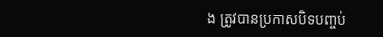ង ត្រូវបានប្រកាសបិទបញ្ចប់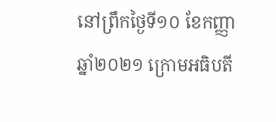នៅព្រឹកថ្ងៃទី១០ ខែកញ្ញា ឆ្នាំ២០២១ ក្រោមអធិបតី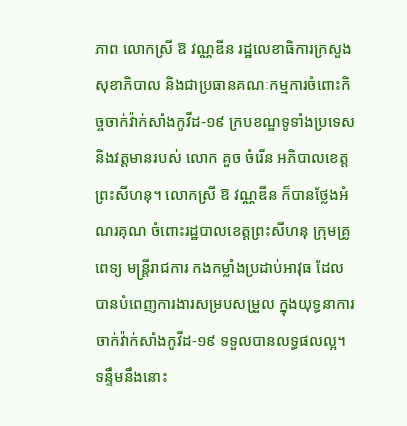ភាព លោកស្រី ឱ វណ្ណឌីន រដ្ឋលេខាធិការក្រសួងសុខាភិបាល និងជាប្រធានគណៈកម្មការចំពោះកិច្ចចាក់វ៉ាក់សាំងកូវីដ-១៩ ក្របខណ្ឌទូទាំងប្រទេស និងវត្តមានរបស់ លោក គួច ចំរើន អភិបាលខេត្តព្រះសីហនុ។ លោកស្រី ឱ វណ្ណឌីន ក៏បានថ្លែងអំណរគុណ ចំពោះរដ្ឋបាលខេត្តព្រះសីហនុ ក្រុមគ្រូពេទ្យ មន្ត្រីរាជការ កងកម្លាំងប្រដាប់អាវុធ ដែលបានបំពេញការងារសម្របសម្រួល ក្នុងយុទ្ធនាការចាក់វ៉ាក់សាំងកូវីដ-១៩ ទទួលបានលទ្ធផលល្អ។ ទន្ទឹមនឹងនោះ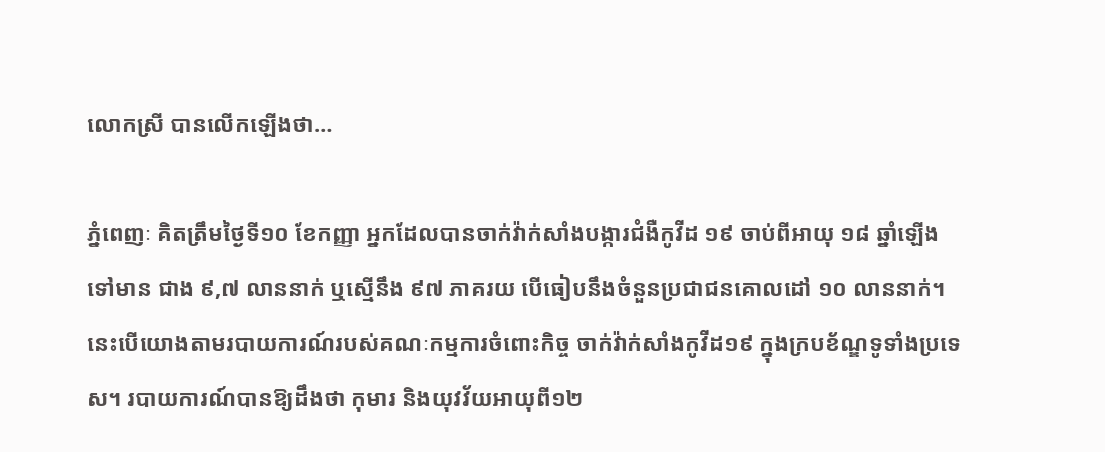លោកស្រី បានលើកឡើងថា…

ភ្នំពេញៈ គិតត្រឹមថ្ងៃទី១០ ខែកញ្ញា អ្នកដែលបានចាក់វ៉ាក់សាំងបង្ការជំងឺកូវីដ ១៩ ចាប់ពីអាយុ ១៨ ឆ្នាំឡើងទៅមាន ជាង ៩,៧ លាននាក់ ឬស្មើនឹង ៩៧ ភាគរយ បើធៀបនឹងចំនួនប្រជាជនគោលដៅ ១០ លាននាក់។ នេះបើយោងតាមរបាយការណ៍របស់គណៈកម្មការចំពោះកិច្ច ចាក់វ៉ាក់សាំងកូវីដ១៩ ក្នុងក្របខ័ណ្ឌទូទាំងប្រទេស។ របាយការណ៍បានឱ្យដឹងថា កុមារ និងយុវវ័យអាយុពី១២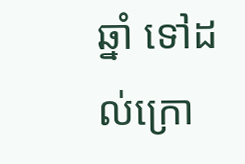ឆ្នាំ ទៅដល់ក្រោ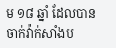ម ១៨ ឆ្នាំ ដែលបានចាក់វ៉ាក់សាំងប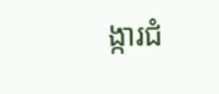ង្ការជំ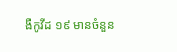ងឺកូវីដ ១៩ មានចំនួន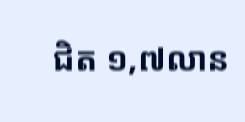ជិត ១,៧លាន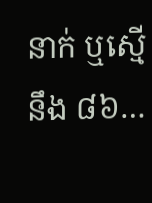នាក់ ឬស្មើនឹង ៨៦…